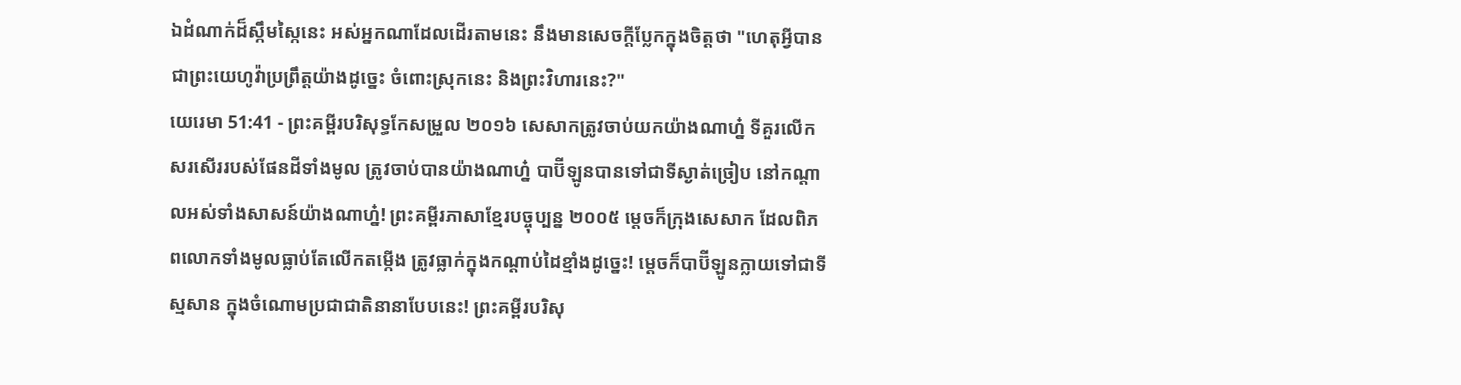ឯដំណាក់ដ៏ស្កឹមស្កៃនេះ អស់អ្នកណាដែលដើរតាមនេះ នឹងមានសេចក្ដីប្លែកក្នុងចិត្តថា "ហេតុអ្វីបានជាព្រះយេហូវ៉ាប្រព្រឹត្តយ៉ាងដូច្នេះ ចំពោះស្រុកនេះ និងព្រះវិហារនេះ?"
យេរេមា 51:41 - ព្រះគម្ពីរបរិសុទ្ធកែសម្រួល ២០១៦ សេសាកត្រូវចាប់យកយ៉ាងណាហ្ន៎ ទីគួរលើកសរសើររបស់ផែនដីទាំងមូល ត្រូវចាប់បានយ៉ាងណាហ្ន៎ បាប៊ីឡូនបានទៅជាទីស្ងាត់ច្រៀប នៅកណ្ដាលអស់ទាំងសាសន៍យ៉ាងណាហ្ន៎! ព្រះគម្ពីរភាសាខ្មែរបច្ចុប្បន្ន ២០០៥ ម្ដេចក៏ក្រុងសេសាក ដែលពិភពលោកទាំងមូលធ្លាប់តែលើកតម្កើង ត្រូវធ្លាក់ក្នុងកណ្ដាប់ដៃខ្មាំងដូច្នេះ! ម្ដេចក៏បាប៊ីឡូនក្លាយទៅជាទីស្មសាន ក្នុងចំណោមប្រជាជាតិនានាបែបនេះ! ព្រះគម្ពីរបរិសុ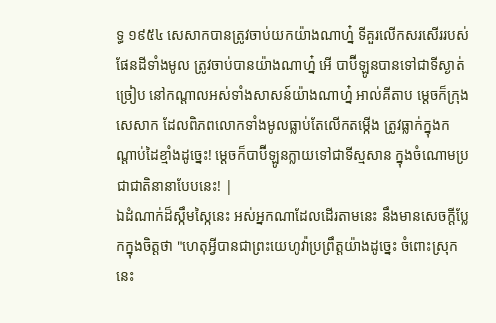ទ្ធ ១៩៥៤ សេសាកបានត្រូវចាប់យកយ៉ាងណាហ្ន៎ ទីគួរលើកសរសើររបស់ផែនដីទាំងមូល ត្រូវចាប់បានយ៉ាងណាហ្ន៎ អើ បាប៊ីឡូនបានទៅជាទីស្ងាត់ច្រៀប នៅកណ្តាលអស់ទាំងសាសន៍យ៉ាងណាហ្ន៎ អាល់គីតាប ម្ដេចក៏ក្រុងសេសាក ដែលពិភពលោកទាំងមូលធ្លាប់តែលើកតម្កើង ត្រូវធ្លាក់ក្នុងកណ្ដាប់ដៃខ្មាំងដូច្នេះ! ម្ដេចក៏បាប៊ីឡូនក្លាយទៅជាទីស្មសាន ក្នុងចំណោមប្រជាជាតិនានាបែបនេះ! |
ឯដំណាក់ដ៏ស្កឹមស្កៃនេះ អស់អ្នកណាដែលដើរតាមនេះ នឹងមានសេចក្ដីប្លែកក្នុងចិត្តថា "ហេតុអ្វីបានជាព្រះយេហូវ៉ាប្រព្រឹត្តយ៉ាងដូច្នេះ ចំពោះស្រុកនេះ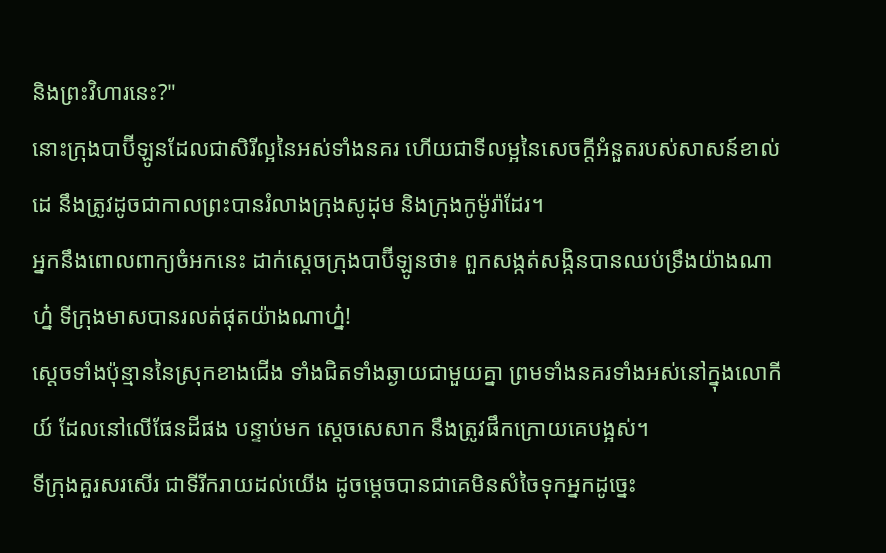និងព្រះវិហារនេះ?"
នោះក្រុងបាប៊ីឡូនដែលជាសិរីល្អនៃអស់ទាំងនគរ ហើយជាទីលម្អនៃសេចក្ដីអំនួតរបស់សាសន៍ខាល់ដេ នឹងត្រូវដូចជាកាលព្រះបានរំលាងក្រុងសូដុម និងក្រុងកូម៉ូរ៉ាដែរ។
អ្នកនឹងពោលពាក្យចំអកនេះ ដាក់ស្តេចក្រុងបាប៊ីឡូនថា៖ ពួកសង្កត់សង្កិនបានឈប់ទ្រឹងយ៉ាងណាហ្ន៎ ទីក្រុងមាសបានរលត់ផុតយ៉ាងណាហ្ន៎!
ស្តេចទាំងប៉ុន្មាននៃស្រុកខាងជើង ទាំងជិតទាំងឆ្ងាយជាមួយគ្នា ព្រមទាំងនគរទាំងអស់នៅក្នុងលោកីយ៍ ដែលនៅលើផែនដីផង បន្ទាប់មក ស្តេចសេសាក នឹងត្រូវផឹកក្រោយគេបង្អស់។
ទីក្រុងគួរសរសើរ ជាទីរីករាយដល់យើង ដូចម្តេចបានជាគេមិនសំចៃទុកអ្នកដូច្នេះ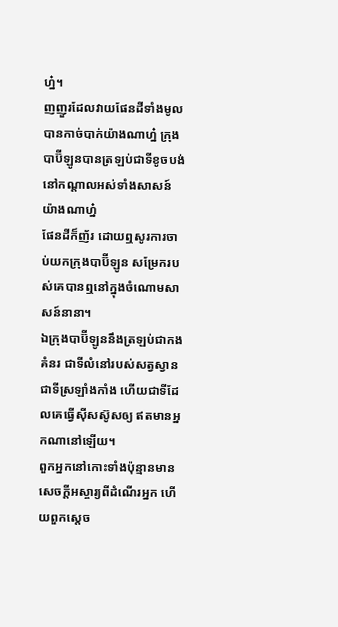ហ្ន៎។
ញញួរដែលវាយផែនដីទាំងមូល បានកាច់បាក់យ៉ាងណាហ្ន៎ ក្រុងបាប៊ីឡូនបានត្រឡប់ជាទីខូចបង់ នៅកណ្ដាលអស់ទាំងសាសន៍យ៉ាងណាហ្ន៎
ផែនដីក៏ញ័រ ដោយឮសូរការចាប់យកក្រុងបាប៊ីឡូន សម្រែករបស់គេបានឮនៅក្នុងចំណោមសាសន៍នានា។
ឯក្រុងបាប៊ីឡូននឹងត្រឡប់ជាកងគំនរ ជាទីលំនៅរបស់សត្វស្វាន ជាទីស្រឡាំងកាំង ហើយជាទីដែលគេធ្វើស៊ីសស៊ូសឲ្យ ឥតមានអ្នកណានៅឡើយ។
ពួកអ្នកនៅកោះទាំងប៉ុន្មានមានសេចក្ដីអស្ចារ្យពីដំណើរអ្នក ហើយពួកស្តេច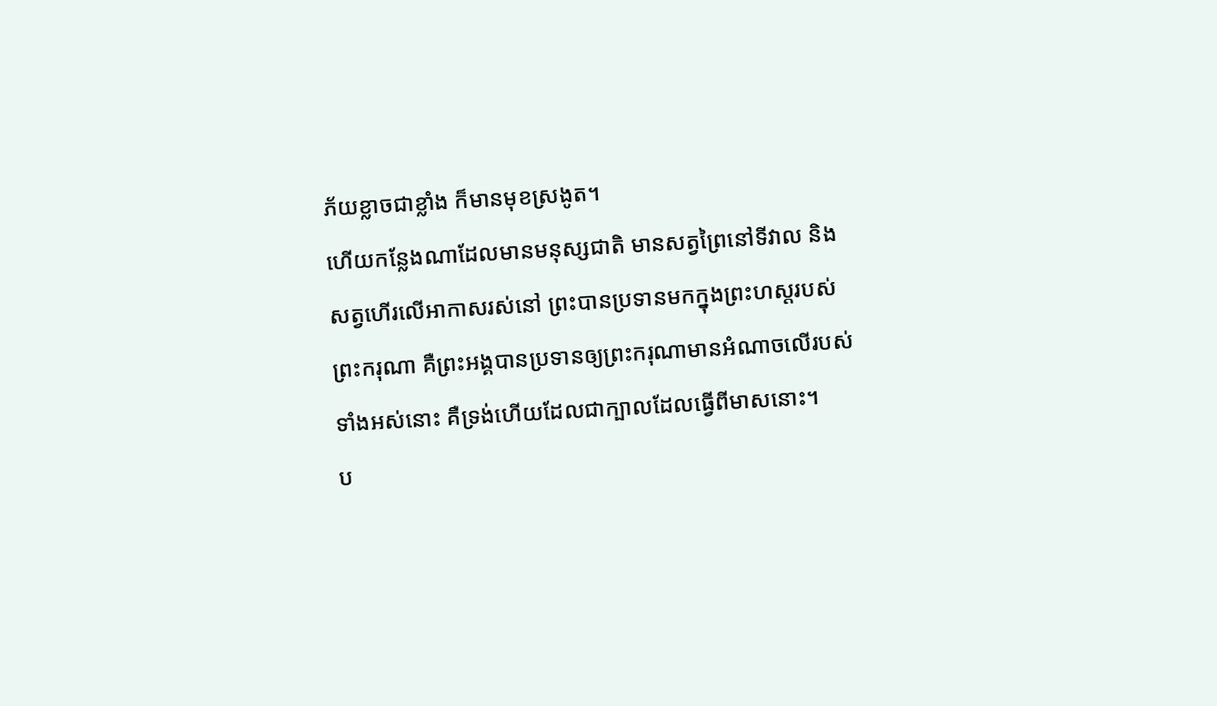ភ័យខ្លាចជាខ្លាំង ក៏មានមុខស្រងូត។
ហើយកន្លែងណាដែលមានមនុស្សជាតិ មានសត្វព្រៃនៅទីវាល និងសត្វហើរលើអាកាសរស់នៅ ព្រះបានប្រទានមកក្នុងព្រះហស្តរបស់ព្រះករុណា គឺព្រះអង្គបានប្រទានឲ្យព្រះករុណាមានអំណាចលើរបស់ទាំងអស់នោះ គឺទ្រង់ហើយដែលជាក្បាលដែលធ្វើពីមាសនោះ។
ប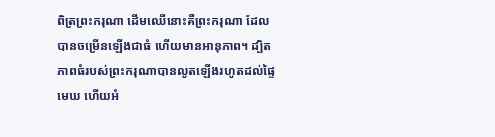ពិត្រព្រះករុណា ដើមឈើនោះគឺព្រះករុណា ដែលបានចម្រើនឡើងជាធំ ហើយមានអានុភាព។ ដ្បិតភាពធំរបស់ព្រះករុណាបានលូតឡើងរហូតដល់ផ្ទៃមេឃ ហើយអំ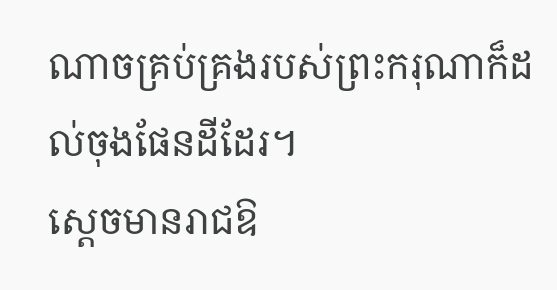ណាចគ្រប់គ្រងរបស់ព្រះករុណាក៏ដល់ចុងផែនដីដែរ។
ស្ដេចមានរាជឱ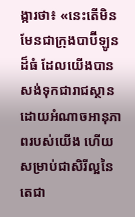ង្ការថា៖ «នេះតើមិនមែនជាក្រុងបាប៊ីឡូនដ៏ធំ ដែលយើងបានសង់ទុកជារាជស្ថាន ដោយអំណាចអានុភាពរបស់យើង ហើយសម្រាប់ជាសិរីល្អនៃតេជា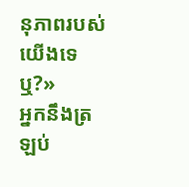នុភាពរបស់យើងទេឬ?»
អ្នកនឹងត្រឡប់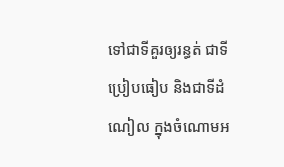ទៅជាទីគួរឲ្យរន្ធត់ ជាទីប្រៀបធៀប និងជាទីដំណៀល ក្នុងចំណោមអ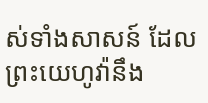ស់ទាំងសាសន៍ ដែលព្រះយេហូវ៉ានឹង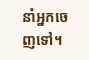នាំអ្នកចេញទៅ។